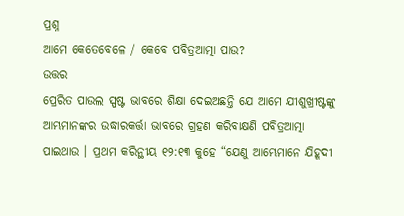ପ୍ରଶ୍ନ
ଆମେ କେତେବେଳେ / କେବେ ପବିତ୍ରଆତ୍ମା ପାଉ?
ଉତ୍ତର
ପ୍ରେରିତ ପାଉଲ ସ୍ପଷ୍ଟ ଭାବରେ ଶିକ୍ଷା ଦେଇଅଛନ୍ତି ଯେ ଆମେ ଯୀଶୁଖ୍ରୀଷ୍ଟଙ୍କୁ ଆମ୍ଭମାନଙ୍କର ଉଦ୍ଧାରକର୍ତ୍ତା ଭାବରେ ଗ୍ରହଣ କରିବାକ୍ଷଣି ପବିତ୍ରଆତ୍ମା ପାଇଥାଉ । ପ୍ରଥମ କରିନ୍ଥୀୟ ୧୨:୧୩ କୁହେ “ଯେଣୁ ଆମ୍ଭେମାନେ ଯିହୂଦୀ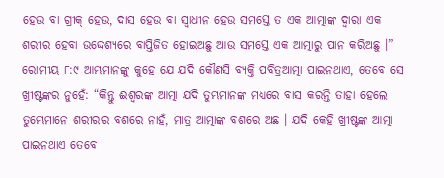ହେଉ ବା ଗ୍ରୀକ୍ ହେଉ, ଦାସ ହେଉ ବା ସ୍ଵାଧୀନ ହେଉ ସମସ୍ତେ ତ ଏକ ଆତ୍ମାଙ୍କ ଦ୍ଵାରା ଏକ ଶରୀର ହେବା ଉଦ୍ଦେଶ୍ୟରେ ବାପ୍ତିଜିତ ହୋଇଅଛୁ ଆଉ ସମସ୍ତେ ଏକ ଆତ୍ମାରୁ ପାନ କରିଅଛୁ ।” ରୋମୀୟ ୮:୯ ଆମ୍ଭମାନଙ୍କୁ କୁହେ ଯେ ଯଦି କୌଣସି ବ୍ୟକ୍ତି ପବିତ୍ରଆତ୍ମା ପାଇନଥାଏ, ତେବେ ସେ ଖ୍ରୀଷ୍ଟଙ୍କର ନୁହେଁ: “କିନ୍ତୁ ଈଶ୍ଵରଙ୍କ ଆତ୍ମା ଯଦି ତୁମ୍ଭମାନଙ୍କ ମଧ୍ୟରେ ବାସ କରନ୍ତି ତାହା ହେଲେ ତୁମ୍ଭେମାନେ ଶରୀରର ବଶରେ ନାହଁ, ମାତ୍ର ଆତ୍ମାଙ୍କ ବଶରେ ଅଛ । ଯଦି କେହି ଖ୍ରୀଷ୍ଟଙ୍କ ଆତ୍ମା ପାଇନଥାଏ ତେବେ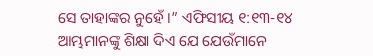ସେ ତାହାଙ୍କର ନୁହେଁ ।” ଏଫିସୀୟ ୧:୧୩-୧୪ ଆମ୍ଭମାନଙ୍କୁ ଶିକ୍ଷା ଦିଏ ଯେ ଯେଉଁମାନେ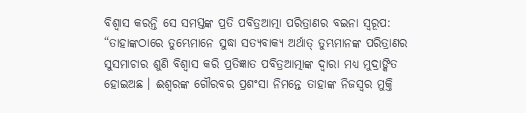ବିଶ୍ଵାସ କରନ୍ତି ସେ ସମସ୍ତଙ୍କ ପ୍ରତି ପବିତ୍ରଆତ୍ମା ପରିତ୍ରାଣର ବଇନା ସ୍ଵରୂପ: “ତାହାଙ୍କଠାରେ ତୁମ୍ଭେମାନେ ସୁଦ୍ଧା ସତ୍ୟବାକ୍ୟ ଅର୍ଥାତ୍ ତୁମ୍ଭମାନଙ୍କ ପରିତ୍ରାଣର ସୁସମାଚାର ଶୁଣି ବିଶ୍ଵାସ କରି ପ୍ରତିଜ୍ଞାତ ପବିତ୍ରଆତ୍ମାଙ୍କ ଦ୍ଵାରା ମଧ୍ୟ ମୁଦ୍ରାଙ୍କିତ ହୋଇଅଛ । ଈଶ୍ଵରଙ୍କ ଗୌରବର ପ୍ରଶଂସା ନିମନ୍ତେ ତାହାଙ୍କ ନିଜସ୍ଵର ମୁକ୍ତି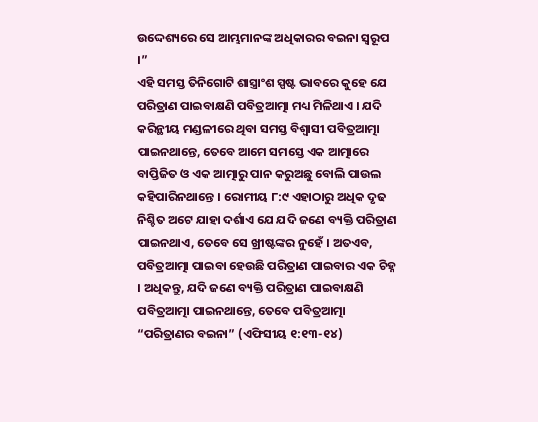ଉଦ୍ଦେଶ୍ୟରେ ସେ ଆମ୍ଭମାନଙ୍କ ଅଧିକାରର ବଇନା ସ୍ଵରୂପ ।”
ଏହି ସମସ୍ତ ତିନିଗୋଟି ଶାସ୍ତ୍ରାଂଶ ସ୍ପଷ୍ଟ ଭାବରେ କୁହେ ଯେ ପରିତ୍ରାଣ ପାଇବାକ୍ଷଣି ପବିତ୍ରଆତ୍ମା ମଧ୍ୟ ମିଳିଥାଏ । ଯଦି କରିନ୍ଥୀୟ ମଣ୍ଡଳୀରେ ଥିବା ସମସ୍ତ ବିଶ୍ଵାସୀ ପବିତ୍ରଆତ୍ମା ପାଇନଥାନ୍ତେ, ତେବେ ଆମେ ସମସ୍ତେ ଏକ ଆତ୍ମାରେ ବାପ୍ତିଜିତ ଓ ଏକ ଆତ୍ମାରୁ ପାନ କରୁଅଛୁ ବୋଲି ପାଉଲ କହିପାରିନଥାନ୍ତେ । ରୋମୀୟ ୮:୯ ଏହାଠାରୁ ଅଧିକ ଦୃଢ ନିଶ୍ଚିତ ଅଟେ ଯାହା ଦର୍ଶାଏ ଯେ ଯଦି ଜଣେ ବ୍ୟକ୍ତି ପରିତ୍ରାଣ ପାଇନଥାଏ, ତେବେ ସେ ଖ୍ରୀଷ୍ଟଙ୍କର ନୁହେଁ । ଅତଏବ, ପବିତ୍ରଆତ୍ମା ପାଇବା ହେଉଛି ପରିତ୍ରାଣ ପାଇବାର ଏକ ଚିହ୍ନ । ଅଧିକନ୍ତୁ, ଯଦି ଜଣେ ବ୍ୟକ୍ତି ପରିତ୍ରାଣ ପାଇବାକ୍ଷଣି ପବିତ୍ରଆତ୍ମା ପାଇନଥାନ୍ତେ, ତେବେ ପବିତ୍ରଆତ୍ମା “ପରିତ୍ରାଣର ବଇନା” (ଏଫିସୀୟ ୧:୧୩-୧୪)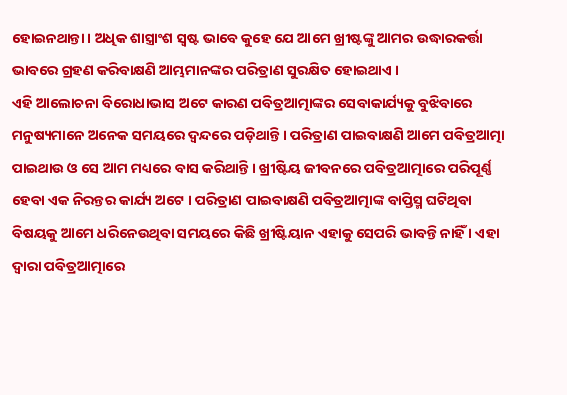ହୋଇନଥାନ୍ତା । ଅଧିକ ଶାସ୍ତ୍ରାଂଶ ସ୍ବଷ୍ଟ ଭାବେ କୁହେ ଯେ ଆମେ ଖ୍ରୀଷ୍ଟଙ୍କୁ ଆମର ଉଦ୍ଧାରକର୍ତ୍ତା ଭାବରେ ଗ୍ରହଣ କରିବାକ୍ଷଣି ଆମ୍ଭମାନଙ୍କର ପରିତ୍ରାଣ ସୁରକ୍ଷିତ ହୋଇଥାଏ ।
ଏହି ଆଲୋଚନା ବିରୋଧାଭାସ ଅଟେ କାରଣ ପବିତ୍ରଆତ୍ମାଙ୍କର ସେବାକାର୍ଯ୍ୟକୁ ବୁଝିବାରେ ମନୁଷ୍ୟମାନେ ଅନେକ ସମୟରେ ଦ୍ଵନ୍ଦରେ ପଡ଼ିଥାନ୍ତି । ପରିତ୍ରାଣ ପାଇବାକ୍ଷଣି ଆମେ ପବିତ୍ରଆତ୍ମା ପାଇଥାଉ ଓ ସେ ଆମ ମଧ୍ୟରେ ବାସ କରିଥାନ୍ତି । ଖ୍ରୀଷ୍ଟିୟ ଜୀବନରେ ପବିତ୍ରଆତ୍ମାରେ ପରିପୂର୍ଣ୍ଣ ହେବା ଏକ ନିରନ୍ତର କାର୍ଯ୍ୟ ଅଟେ । ପରିତ୍ରାଣ ପାଇବାକ୍ଷଣି ପବିତ୍ରଆତ୍ମାଙ୍କ ବାପ୍ତିସ୍ମ ଘଟିଥିବା ବିଷୟକୁ ଆମେ ଧରିନେଉଥିବା ସମୟରେ କିଛି ଖ୍ରୀଷ୍ଟିୟାନ ଏହାକୁ ସେପରି ଭାବନ୍ତି ନାହିଁ । ଏହା ଦ୍ଵାରା ପବିତ୍ରଆତ୍ମାରେ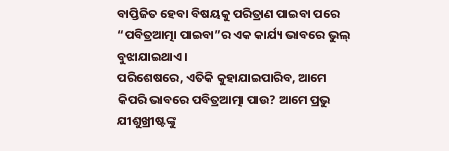ବାପ୍ତିଜିତ ହେବା ବିଷୟକୁ ପରିତ୍ରାଣ ପାଇବା ପରେ “ପବିତ୍ରଆତ୍ମା ପାଇବା”ର ଏକ କାର୍ଯ୍ୟ ଭାବରେ ଭୁଲ୍ ବୁଝାଯାଇଥାଏ ।
ପରିଶେଷରେ, ଏତିକି କୁହାଯାଇପାରିବ, ଆମେ କିପରି ଭାବରେ ପବିତ୍ରଆତ୍ମା ପାଉ? ଆମେ ପ୍ରଭୁ ଯୀଶୁଖ୍ରୀଷ୍ଟଙ୍କୁ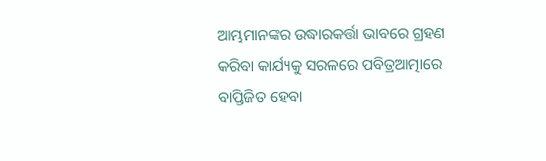ଆମ୍ଭମାନଙ୍କର ଉଦ୍ଧାରକର୍ତ୍ତା ଭାବରେ ଗ୍ରହଣ କରିବା କାର୍ଯ୍ୟକୁ ସରଳରେ ପବିତ୍ରଆତ୍ମାରେ ବାପ୍ତିଜିତ ହେବା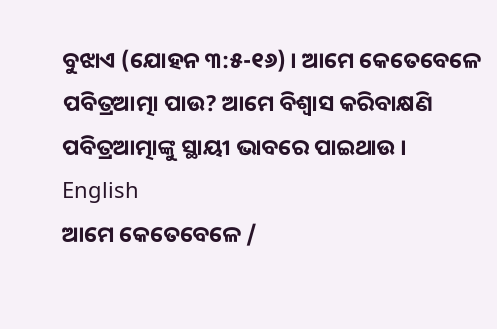ବୁଝାଏ (ଯୋହନ ୩:୫-୧୬) । ଆମେ କେତେବେଳେ ପବିତ୍ରଆତ୍ମା ପାଉ? ଆମେ ବିଶ୍ଵାସ କରିବାକ୍ଷଣି ପବିତ୍ରଆତ୍ମାଙ୍କୁ ସ୍ଥାୟୀ ଭାବରେ ପାଇଥାଉ ।
English
ଆମେ କେତେବେଳେ /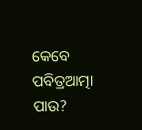କେବେ ପବିତ୍ରଆତ୍ମା ପାଉ?